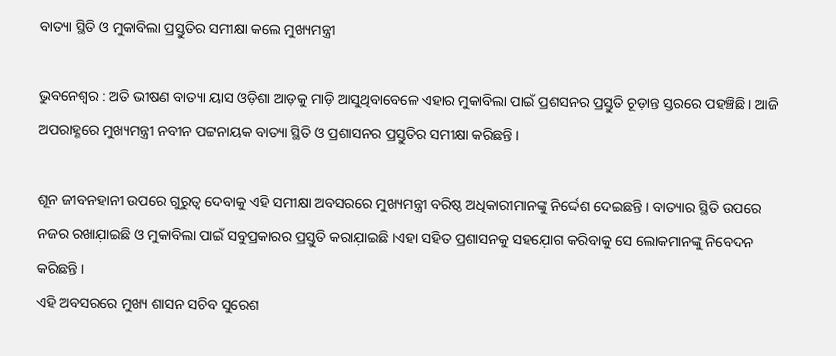ବାତ୍ୟା ସ୍ଥିତି ଓ ମୁକାବିଲା ପ୍ରସ୍ତୁତିର ସମୀକ୍ଷା କଲେ ମୁଖ୍ୟମନ୍ତ୍ରୀ

ଭୁବନେଶ୍ବର : ଅତି ଭୀଷଣ ବାତ୍ୟା ୟାସ ଓଡ଼ିଶା ଆଡ଼କୁ ମାଡ଼ି ଆସୁଥିବାବେଳେ ଏହାର ମୁକାବିଲା ପାଇଁ ପ୍ରଶସନର ପ୍ରସ୍ତୁତି ଚୂଡ଼ାନ୍ତ ସ୍ତରରେ ପହଞ୍ଚିଛି । ଆଜି ଅପରାହ୍ଣରେ ମୁଖ୍ୟମନ୍ତ୍ରୀ ନବୀନ ପଟ୍ଟନାୟକ ବାତ୍ୟା ସ୍ଥିତି ଓ ପ୍ରଶାସନର ପ୍ରସ୍ତୁତିର ସମୀକ୍ଷା କରିଛନ୍ତି ।

ଶୂନ ଜୀବନହାନୀ ଉପରେ ଗୁରୁତ୍ବ ଦେବାକୁ ଏହି ସମୀକ୍ଷା ଅବସରରେ ମୁଖ୍ୟମନ୍ତ୍ରୀ ବରିଷ୍ଠ ଅଧିକାରୀମାନଙ୍କୁ ନିର୍ଦ୍ଦେଶ ଦେଇଛନ୍ତି । ବାତ୍ୟାର ସ୍ଥିତି ଉପରେ ନଜର ରଖାଯ଼ାଇଛି ଓ ମୁକାବିଲା ପାଇଁ ସବୁପ୍ରକାରର ପ୍ରସ୍ତୁତି କରାଯ଼ାଇଛି ।ଏହା ସହିତ ପ୍ରଶାସନକୁ ସହଯ଼ୋଗ କରିବାକୁ ସେ ଲୋକମାନଙ୍କୁ ନିବେଦନ କରିଛନ୍ତି ।
ଏହି ଅବସରରେ ମୁଖ୍ୟ ଶାସନ ସଚିବ ସୁରେଶ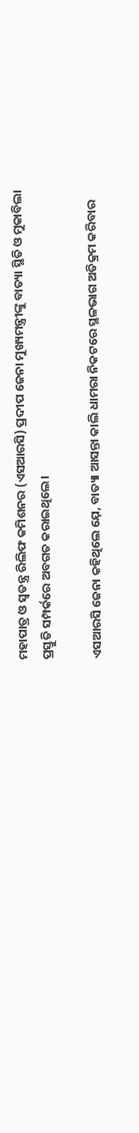ମହାପାତ୍ର ଓ ସ୍ବତନ୍ତ୍ର ରିଲିଫ କମିଶନର (ଏସଆରସି) ପ୍ରଦୀପ ଜେନା ମୁଖ୍ୟମନ୍ତ୍ରୀଙ୍କୁ ବାତ୍ୟା ସ୍ଥିତି ଓ ମୁକାବିଲା ପ୍ରସ୍ତୁତି ସମ୍ପର୍କରେ ଅବଗତ କରାଇଥିଲେ ।

ଏସଆରସି ଜେନା କହିଥିଲେ ଯ଼େ, ବାତ୍ୟା ଆସନ୍ତା କାଲି ଧାମରା ନିକଟରେ ସ୍ଥଳଭାଗ ଅତିକ୍ରମ କରିବାର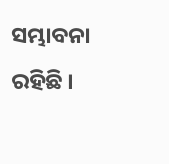ସମ୍ଭାବନା ରହିଛି ।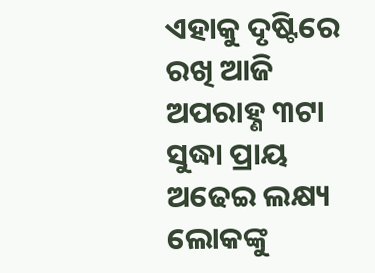ଏହାକୁ ଦୃଷ୍ଟିରେ ରଖି ଆଜି ଅପରାହ୍ଣ ୩ଟା ସୁଦ୍ଧା ପ୍ରାୟ ଅଢେଇ ଲକ୍ଷ୍ୟ ଲୋକଙ୍କୁ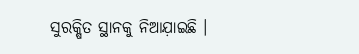ସୁରକ୍ଷିତ ସ୍ଥାନକୁ ନିଆଯ଼ାଇଛି ।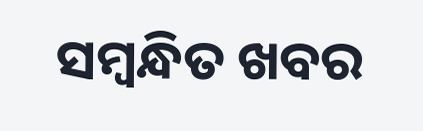ସମ୍ବନ୍ଧିତ ଖବର